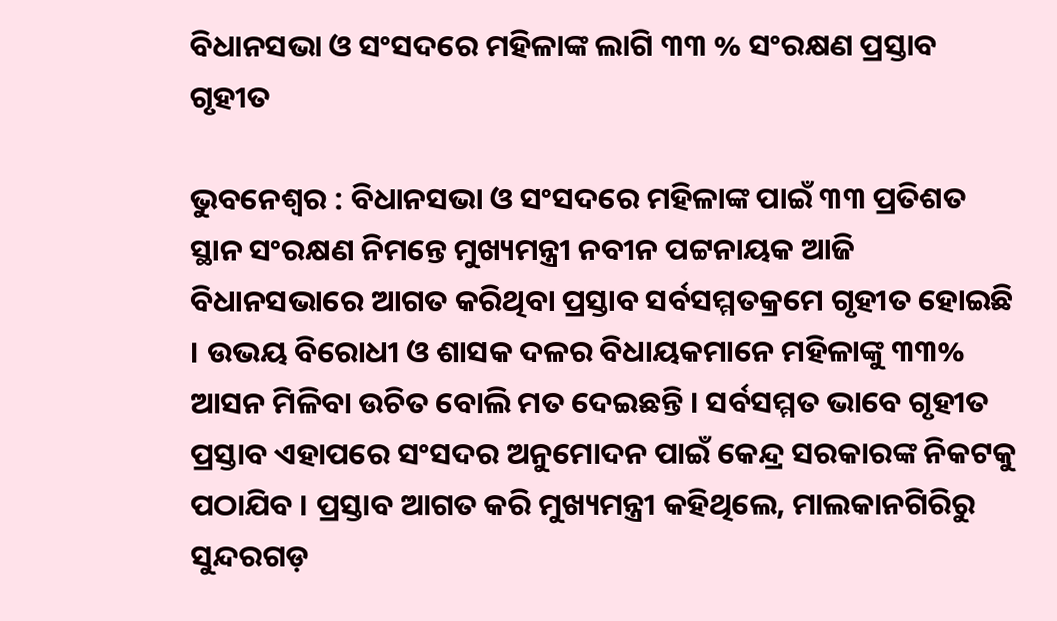ବିଧାନସଭା ଓ ସଂସଦରେ ମହିଳାଙ୍କ ଲାଗି ୩୩ % ସଂରକ୍ଷଣ ପ୍ରସ୍ତାବ ଗୃହୀତ

ଭୁବନେଶ୍ୱର : ବିଧାନସଭା ଓ ସଂସଦରେ ମହିଳାଙ୍କ ପାଇଁ ୩୩ ପ୍ରତିଶତ ସ୍ଥାନ ସଂରକ୍ଷଣ ନିମନ୍ତେ ମୁଖ୍ୟମନ୍ତ୍ରୀ ନବୀନ ପଟ୍ଟନାୟକ ଆଜି ବିଧାନସଭାରେ ଆଗତ କରିଥିବା ପ୍ରସ୍ତାବ ସର୍ବସମ୍ମତକ୍ରମେ ଗୃହୀତ ହୋଇଛି । ଉଭୟ ବିରୋଧୀ ଓ ଶାସକ ଦଳର ବିଧାୟକମାନେ ମହିଳାଙ୍କୁ ୩୩% ଆସନ ମିଳିବା ଉଚିତ ବୋଲି ମତ ଦେଇଛନ୍ତି । ସର୍ବସମ୍ମତ ଭାବେ ଗୃହୀତ ପ୍ରସ୍ତାବ ଏହାପରେ ସଂସଦର ଅନୁମୋଦନ ପାଇଁ କେନ୍ଦ୍ର ସରକାରଙ୍କ ନିକଟକୁ ପଠାଯିବ । ପ୍ରସ୍ତାବ ଆଗତ କରି ମୁଖ୍ୟମନ୍ତ୍ରୀ କହିଥିଲେ, ମାଲକାନଗିରିରୁ ସୁନ୍ଦରଗଡ଼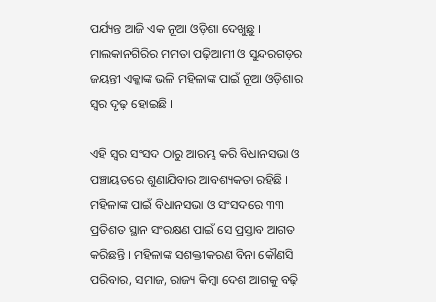ପର୍ଯ୍ୟନ୍ତ ଆଜି ଏକ ନୂଆ ଓଡ଼ିଶା ଦେଖୁଛୁ । ମାଲକାନଗିରିର ମମତା ପଢ଼ିଆମୀ ଓ ସୁନ୍ଦରଗଡ଼ର ଜୟନ୍ତୀ ଏକ୍କାଙ୍କ ଭଳି ମହିଳାଙ୍କ ପାଇଁ ନୂଆ ଓଡ଼ିଶାର ସ୍ୱର ଦୃଢ଼ ହୋଇଛି ।

ଏହି ସ୍ୱର ସଂସଦ ଠାରୁ ଆରମ୍ଭ କରି ବିଧାନସଭା ଓ ପଞ୍ଚାୟତରେ ଶୁଣାଯିବାର ଆବଶ୍ୟକତା ରହିଛି । ମହିଳାଙ୍କ ପାଇଁ ବିଧାନସଭା ଓ ସଂସଦରେ ୩୩ ପ୍ରତିଶତ ସ୍ଥାନ ସଂରକ୍ଷଣ ପାଇଁ ସେ ପ୍ରସ୍ତାବ ଆଗତ କରିଛନ୍ତି । ମହିଳାଙ୍କ ସଶକ୍ତୀକରଣ ବିନା କୌଣସି ପରିବାର, ସମାଜ, ରାଜ୍ୟ କିମ୍ବା ଦେଶ ଆଗକୁ ବଢ଼ି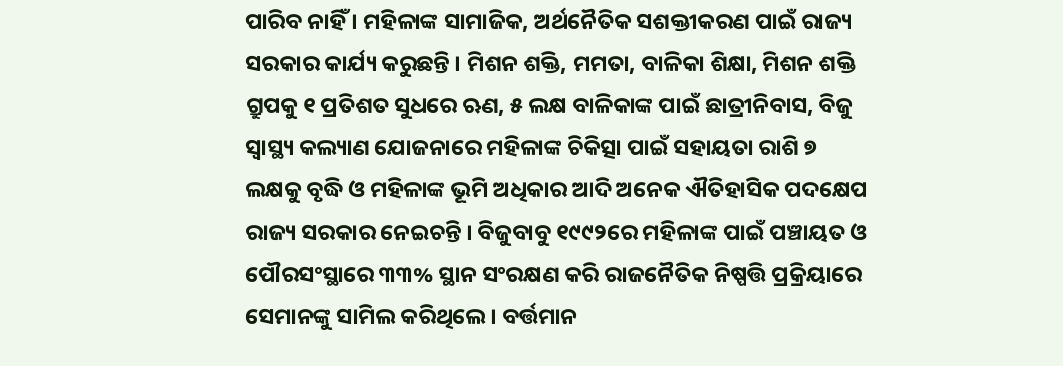ପାରିବ ନାହିଁ । ମହିଳାଙ୍କ ସାମାଜିକ, ଅର୍ଥନୈତିକ ସଶକ୍ତୀକରଣ ପାଇଁ ରାଜ୍ୟ ସରକାର କାର୍ଯ୍ୟ କରୁଛନ୍ତି । ମିଶନ ଶକ୍ତି, ମମତା, ବାଳିକା ଶିକ୍ଷା, ମିଶନ ଶକ୍ତି ଗ୍ରୁପକୁ ୧ ପ୍ରତିଶତ ସୁଧରେ ଋଣ, ୫ ଲକ୍ଷ ବାଳିକାଙ୍କ ପାଇଁ ଛାତ୍ରୀନିବାସ, ବିଜୁ ସ୍ୱାସ୍ଥ୍ୟ କଲ୍ୟାଣ ଯୋଜନାରେ ମହିଳାଙ୍କ ଚିକିତ୍ସା ପାଇଁ ସହାୟତା ରାଶି ୭ ଲକ୍ଷକୁ ବୃଦ୍ଧି ଓ ମହିଳାଙ୍କ ଭୂମି ଅଧିକାର ଆଦି ଅନେକ ଐତିହାସିକ ପଦକ୍ଷେପ ରାଜ୍ୟ ସରକାର ନେଇଚନ୍ତି । ବିଜୁବାବୁ ୧୯୯୨ରେ ମହିଳାଙ୍କ ପାଇଁ ପଞ୍ଚାୟତ ଓ ପୌରସଂସ୍ଥାରେ ୩୩% ସ୍ଥାନ ସଂରକ୍ଷଣ କରି ରାଜନୈତିକ ନିଷ୍ପତ୍ତି ପ୍ରକ୍ରିୟାରେ ସେମାନଙ୍କୁ ସାମିଲ କରିଥିଲେ । ବର୍ତ୍ତମାନ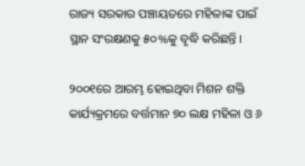ରାଜ୍ୟ ସରକାର ପଞ୍ଚାୟତରେ ମହିଳାଙ୍କ ପାଇଁ ସ୍ଥାନ ସଂରକ୍ଷଣକୁ ୫୦%କୁ ବୃଦ୍ଧି କରିଛନ୍ତି ।

୨୦୦୧ରେ ଆରମ୍ଭ ହୋଇଥିବା ମିଶନ ଶକ୍ତି କାର୍ଯ୍ୟକ୍ରମରେ ବର୍ତ୍ତମାନ ୭୦ ଲକ୍ଷ ମହିଳା ଓ ୬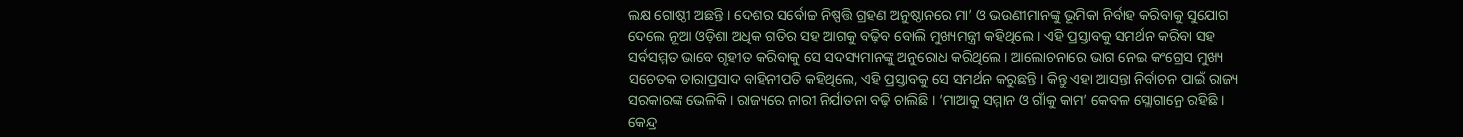ଲକ୍ଷ ଗୋଷ୍ଠୀ ଅଛନ୍ତି । ଦେଶର ସର୍ବୋଚ୍ଚ ନିଷ୍ପତ୍ତି ଗ୍ରହଣ ଅନୁଷ୍ଠାନରେ ମା’ ଓ ଭଉଣୀମାନଙ୍କୁ ଭୂମିକା ନିର୍ବାହ କରିବାକୁ ସୁଯୋଗ ଦେଲେ ନୂଆ ଓଡ଼ିଶା ଅଧିକ ଗତିର ସହ ଆଗକୁ ବଢ଼ିବ ବୋଲି ମୁଖ୍ୟମନ୍ତ୍ରୀ କହିଥିଲେ । ଏହି ପ୍ରସ୍ତାବକୁ ସମର୍ଥନ କରିବା ସହ ସର୍ବସମ୍ମତ ଭାବେ ଗୃହୀତ କରିବାକୁ ସେ ସଦସ୍ୟମାନଙ୍କୁ ଅନୁରୋଧ କରିଥିଲେ । ଆଲୋଚନାରେ ଭାଗ ନେଇ କଂଗ୍ରେସ ମୁଖ୍ୟ ସଚେତକ ତାରାପ୍ରସାଦ ବାହିନୀପତି କହିଥିଲେ, ଏହି ପ୍ରସ୍ତାବକୁ ସେ ସମର୍ଥନ କରୁଛନ୍ତି । କିନ୍ତୁ ଏହା ଆସନ୍ତା ନିର୍ବାଚନ ପାଇଁ ରାଜ୍ୟ ସରକାରଙ୍କ ଭେଳିକି । ରାଜ୍ୟରେ ନାରୀ ନିର୍ଯାତନା ବଢ଼ି ଚାଲିଛି । ‘ମାଆକୁ ସମ୍ମାନ ଓ ଗାଁକୁ କାମ’ କେବଳ ସ୍ଲୋଗାନ୍ରେ ରହିଛି । କେନ୍ଦ୍ର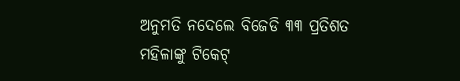ଅନୁମତି ନଦେଲେ ବିଜେଡି ୩୩ ପ୍ରତିଶତ ମହିଳାଙ୍କୁ ଟିକେଟ୍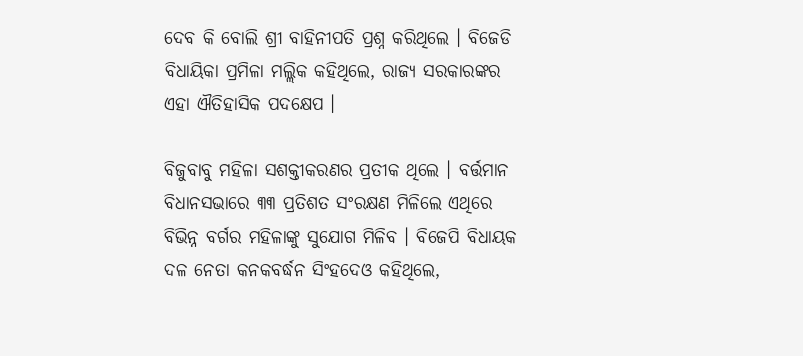ଦେବ କି ବୋଲି ଶ୍ରୀ ବାହିନୀପତି ପ୍ରଶ୍ନ କରିଥିଲେ । ବିଜେଡି ବିଧାୟିକା ପ୍ରମିଳା ମଲ୍ଲିକ କହିଥିଲେ, ରାଜ୍ୟ ସରକାରଙ୍କର ଏହା ଐତିହାସିକ ପଦକ୍ଷେପ ।

ବିଜୁବାବୁ ମହିଳା ସଶକ୍ତୀକରଣର ପ୍ରତୀକ ଥିଲେ । ବର୍ତ୍ତମାନ ବିଧାନସଭାରେ ୩୩ ପ୍ରତିଶତ ସଂରକ୍ଷଣ ମିଳିଲେ ଏଥିରେ ବିଭିନ୍ନ ବର୍ଗର ମହିଳାଙ୍କୁ ସୁଯୋଗ ମିଳିବ । ବିଜେପି ବିଧାୟକ ଦଳ ନେତା କନକବର୍ଦ୍ଧନ ସିଂହଦେଓ କହିଥିଲେ,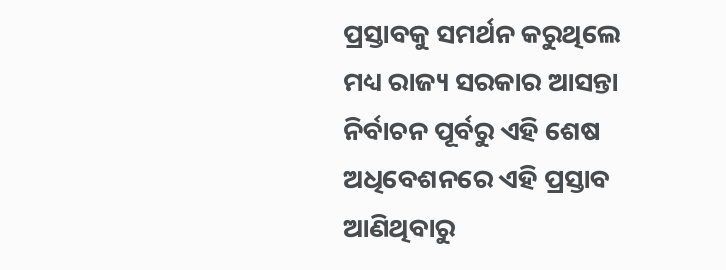ପ୍ରସ୍ତାବକୁ ସମର୍ଥନ କରୁଥିଲେ ମଧ୍ୟ ରାଜ୍ୟ ସରକାର ଆସନ୍ତା ନିର୍ବାଚନ ପୂର୍ବରୁ ଏହି ଶେଷ ଅଧିବେଶନରେ ଏହି ପ୍ରସ୍ତାବ ଆଣିଥିବାରୁ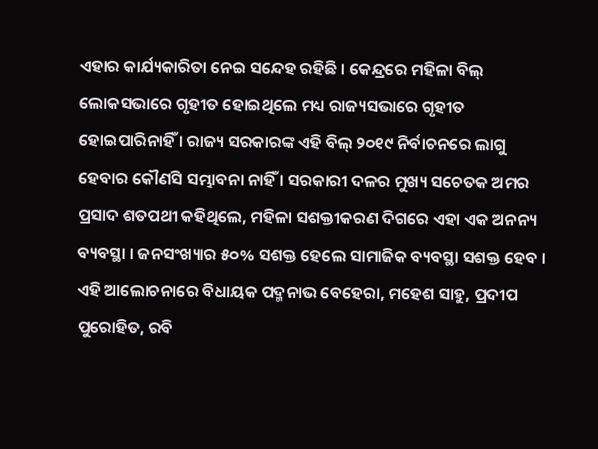ଏହାର କାର୍ଯ୍ୟକାରିତା ନେଇ ସନ୍ଦେହ ରହିଛି । କେନ୍ଦ୍ରରେ ମହିଳା ବିଲ୍ ଲୋକସଭାରେ ଗୃହୀତ ହୋଇଥିଲେ ମଧ୍ୟ ରାଜ୍ୟସଭାରେ ଗୃହୀତ ହୋଇପାରିନାହିଁ । ରାଜ୍ୟ ସରକାରଙ୍କ ଏହି ବିଲ୍ ୨୦୧୯ ନିର୍ବାଚନରେ ଲାଗୁ ହେବାର କୌଣସି ସମ୍ଭାବନା ନାହିଁ । ସରକାରୀ ଦଳର ମୁଖ୍ୟ ସଚେତକ ଅମର ପ୍ରସାଦ ଶତପଥୀ କହିଥିଲେ, ମହିଳା ସଶକ୍ତୀକରଣ ଦିଗରେ ଏହା ଏକ ଅନନ୍ୟ ବ୍ୟବସ୍ଥା । ଜନସଂଖ୍ୟାର ୫୦% ସଶକ୍ତ ହେଲେ ସାମାଜିକ ବ୍ୟବସ୍ଥା ସଶକ୍ତ ହେବ । ଏହି ଆଲୋଚନାରେ ବିଧାୟକ ପଦ୍ମନାଭ ବେହେରା, ମହେଶ ସାହୁ, ପ୍ରଦୀପ ପୁରୋହିତ, ରବି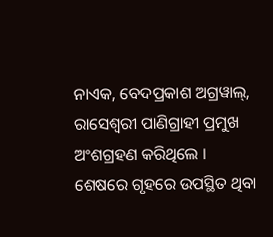ନାଏକ, ବେଦପ୍ରକାଶ ଅଗ୍ରୱାଲ୍, ରାସେଶ୍ୱରୀ ପାଣିଗ୍ରାହୀ ପ୍ରମୁଖ ଅଂଶଗ୍ରହଣ କରିଥିଲେ । ଶେଷରେ ଗୃହରେ ଉପସ୍ଥିତ ଥିବା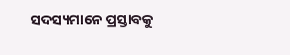ସଦସ୍ୟମାନେ ପ୍ରସ୍ତାବକୁ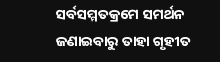ସର୍ବସମ୍ମତକ୍ରମେ ସମର୍ଥନ ଜଣାଇବାରୁ ତାହା ଗୃହୀତ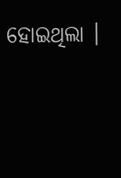ହୋଇଥିଲା ।